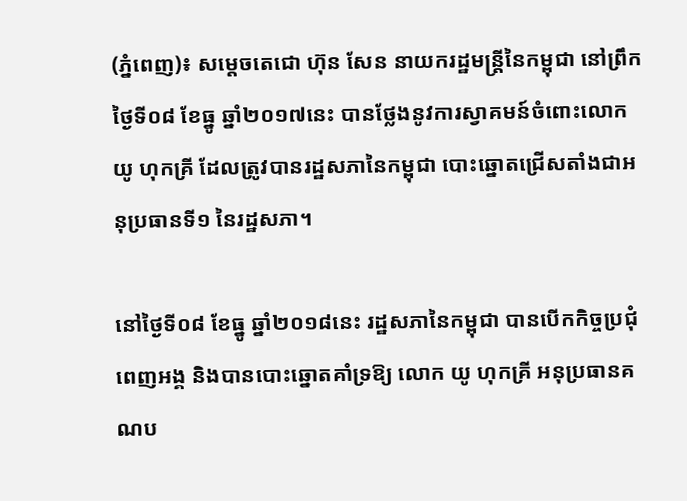(ភ្នំពេញ)៖ សម្តេចតេជោ ហ៊ុន សែន នាយករដ្ឋមន្ត្រីនៃកម្ពុជា នៅព្រឹកថ្ងៃទី០៨ ខែធ្នូ ឆ្នាំ២០១៧នេះ បានថ្លែងនូវការស្វាគមន៍ចំពោះលោក យូ ហុកគ្រី ដែលត្រូវបានរដ្ឋសភានៃកម្ពុជា បោះឆ្នោតជ្រើសតាំងជាអនុប្រធានទី១ នៃរដ្ឋសភា។

នៅថ្ងៃទី០៨ ខែធ្នូ ឆ្នាំ២០១៨នេះ រដ្ឋសភានៃកម្ពុជា បានបើកកិច្ចប្រជុំពេញអង្គ និងបានបោះឆ្នោតគាំទ្រឱ្យ លោក យូ ហុកគ្រី អនុប្រធានគណប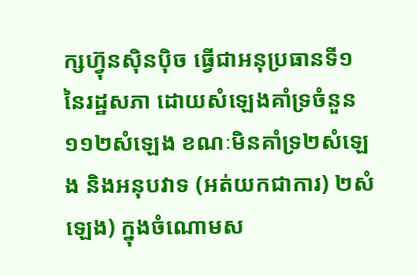ក្សហ៊្វុនស៊ិនប៉ិច ធ្វើជាអនុប្រធានទី១ នៃរដ្ឋសភា ដោយសំឡេងគាំទ្រចំនួន១១២សំឡេង ខណៈមិនគាំទ្រ២សំឡេង និងអនុបវាទ (អត់យកជាការ) ២សំឡេង) ក្នុងចំណោមស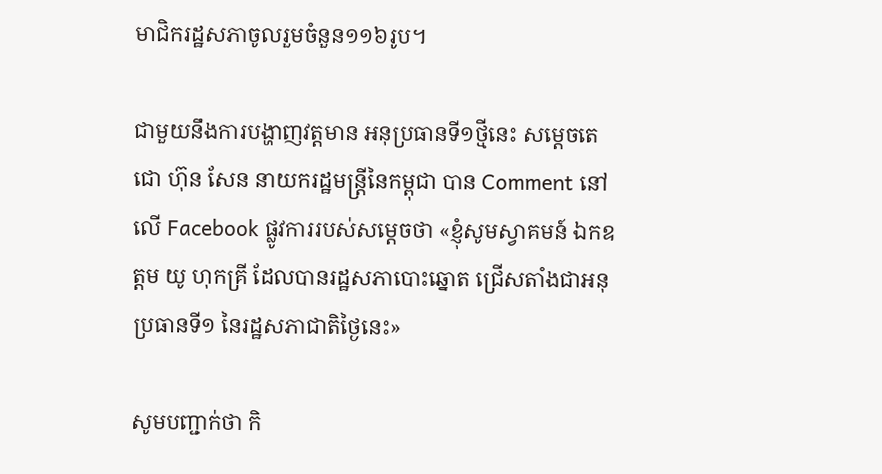មាជិករដ្ឋសភាចូលរួមចំនួន១១៦រូប។

ជាមួយនឹងការបង្ហាញវត្តមាន អនុប្រធានទី១ថ្មីនេះ សម្តេចតេជោ ហ៊ុន សែន នាយករដ្ឋមន្ត្រីនៃកម្ពុជា បាន Comment នៅលើ Facebook ផ្លូវការរបស់សម្តេចថា «ខ្ញុំសូមស្វាគមន៍ ឯកឧត្តម យូ ហុកគ្រី ដែលបានរដ្ឋសភាបោះឆ្នោត ជ្រើសតាំងជាអនុប្រធានទី១ នៃរដ្ឋសភាជាតិថ្ងៃនេះ»

សូមបញ្ជាក់ថា កិ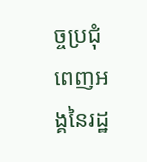ច្ចប្រជុំពេញអង្គនៃរដ្ឋ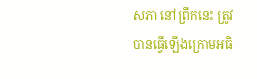សភា នៅព្រឹកនេះ ត្រូវបានធ្វើឡើងក្រោមអធិ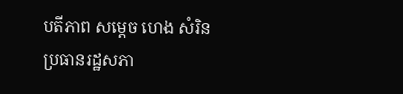បតីភាព សម្តេច ហេង សំរិន ប្រធានរដ្ឋសភា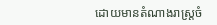ដោយមានតំណាងរាស្រ្តចំ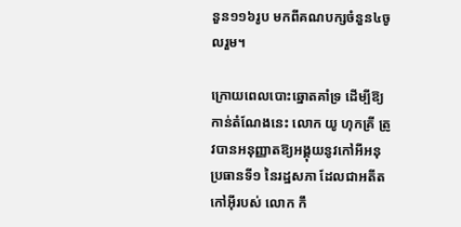នួន១១៦រូប មកពីគណបក្សចំនួន៤ចូលរួម។

ក្រោយពេលបោះឆ្នោតគាំទ្រ ដើម្បីឱ្យកាន់តំណែងនេះ លោក យូ ហុកគ្រី ត្រូវបានអនុញ្ញាតឱ្យអង្គុយនូវកៅអីអនុប្រធានទី១ នៃរដ្ឋសភា ដែលជាអតីតកៅអ៊ីរបស់ លោក កឹ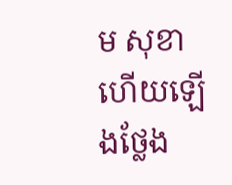ម សុខា ហើយឡើងថ្លែង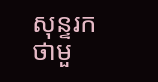សុន្ទរកថាមួ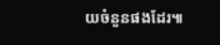យចំនួនផងដែរ៕